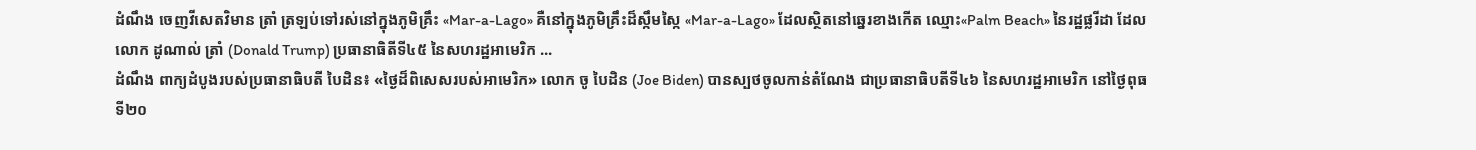ដំណឹង ចេញវីសេតវិមាន ត្រាំ ត្រឡប់ទៅរស់នៅក្នុងភូមិគ្រឹះ «Mar-a-Lago» គឺនៅក្នុងភូមិគ្រឹះដ៏ស្កឹមស្កៃ «Mar-a-Lago» ដែលស្ថិតនៅឆ្នេរខាងកើត ឈ្មោះ«Palm Beach» នៃរដ្ឋផ្លរីដា ដែលលោក ដូណាល់ ត្រាំ (Donald Trump) ប្រធានាធិតីទី៤៥ នៃសហរដ្ឋអាមេរិក ...
ដំណឹង ពាក្យដំបូងរបស់ប្រធានាធិបតី បៃដិន៖ «ថ្ងៃដ៏ពិសេសរបស់អាមេរិក» លោក ចូ បៃដិន (Joe Biden) បានស្បថចូលកាន់តំណែង ជាប្រធានាធិបតីទី៤៦ នៃសហរដ្ឋអាមេរិក នៅថ្ងៃពុធ ទី២០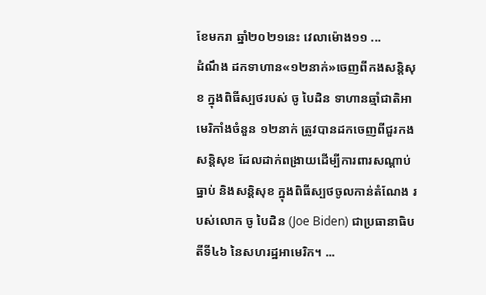ខែមករា ឆ្នាំ២០២១នេះ វេលាម៉ោង១១ ...
ដំណឹង ដកទាហាន«១២នាក់»ចេញពីកងសន្តិសុខ ក្នុងពិធីស្បថរបស់ ចូ បៃដិន ទាហានឆ្មាំជាតិអាមេរិកាំងចំនួន ១២នាក់ ត្រូវបានដកចេញពីជួរកងសន្តិសុខ ដែលដាក់ពង្រាយដើម្បីការពារសណ្ដាប់ធ្នាប់ និងសន្តិសុខ ក្នុងពិធីស្បថចូលកាន់តំណែង របស់លោក ចូ បៃដិន (Joe Biden) ជាប្រធានាធិបតីទី៤៦ នៃសហរដ្ឋអាមេរិក។ ...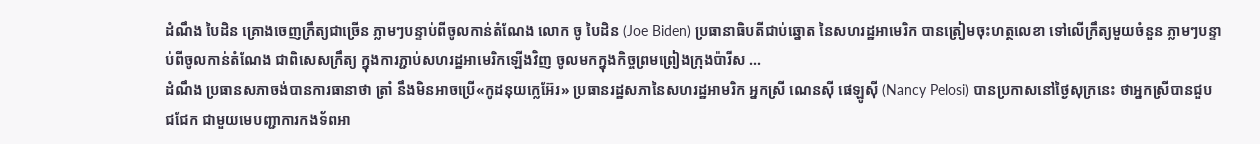ដំណឹង បៃដិន គ្រោងចេញក្រឹត្យជាច្រើន ភ្លាមៗបន្ទាប់ពីចូលកាន់តំណែង លោក ចូ បៃដិន (Joe Biden) ប្រធានាធិបតីជាប់ឆ្នោត នៃសហរដ្ឋអាមេរិក បានត្រៀមចុះហត្ថលេខា ទៅលើក្រឹត្យមួយចំនួន ភ្លាមៗបន្ទាប់ពីចូលកាន់តំណែង ជាពិសេសក្រឹត្យ ក្នុងការភ្ជាប់សហរដ្ឋអាមេរិកឡើងវិញ ចូលមកក្នុងកិច្ចព្រមព្រៀងក្រុងប៉ារីស ...
ដំណឹង ប្រធានសភាចង់បានការធានាថា ត្រាំ នឹងមិនអាចប្រើ«កូដនុយក្លេអ៊ែរ» ប្រធានរដ្ឋសភានៃសហរដ្ឋអាមរិក អ្នកស្រី ណេនស៊ី ផេឡូស៊ី (Nancy Pelosi) បានប្រកាសនៅថ្ងៃសុក្រនេះ ថាអ្នកស្រីបានជួបជជែក ជាមួយមេបញ្ជាការកងទ័ពអា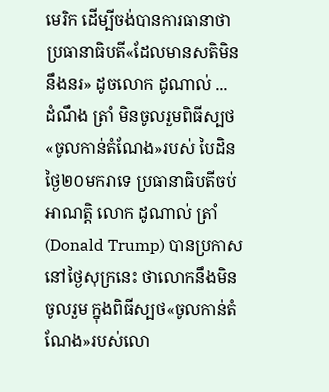មេរិក ដើម្បីចង់បានការធានាថា ប្រធានាធិបតី«ដែលមានសតិមិននឹងនរ» ដូចលោក ដូណាល់ ...
ដំណឹង ត្រាំ មិនចូលរួមពិធីស្បថ«ចូលកាន់តំណែង»របស់ បៃដិន ថ្ងៃ២០មករាទេ ប្រធានាធិបតីចប់អាណត្តិ លោក ដូណាល់ ត្រាំ (Donald Trump) បានប្រកាសនៅថ្ងៃសុក្រនេះ ថាលោកនឹងមិនចូលរួម ក្នុងពិធីស្បថ«ចូលកាន់តំណែង»របស់លោ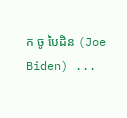ក ចូ បៃដិន (Joe Biden) ...